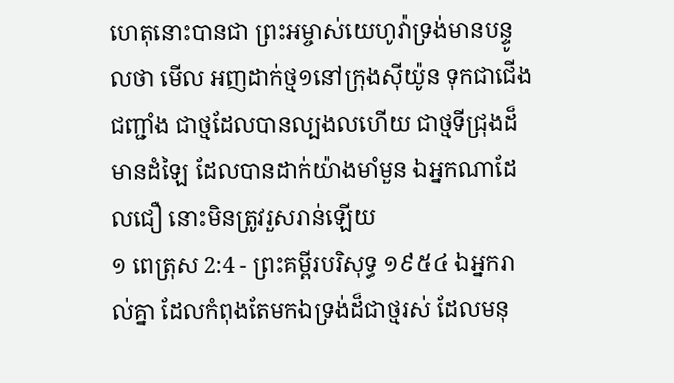ហេតុនោះបានជា ព្រះអម្ចាស់យេហូវ៉ាទ្រង់មានបន្ទូលថា មើល អញដាក់ថ្ម១នៅក្រុងស៊ីយ៉ូន ទុកជាជើងជញ្ជាំង ជាថ្មដែលបានល្បងលហើយ ជាថ្មទីជ្រុងដ៏មានដំឡៃ ដែលបានដាក់យ៉ាងមាំមួន ឯអ្នកណាដែលជឿ នោះមិនត្រូវរួសរាន់ឡើយ
១ ពេត្រុស 2:4 - ព្រះគម្ពីរបរិសុទ្ធ ១៩៥៤ ឯអ្នករាល់គ្នា ដែលកំពុងតែមកឯទ្រង់ដ៏ជាថ្មរស់ ដែលមនុ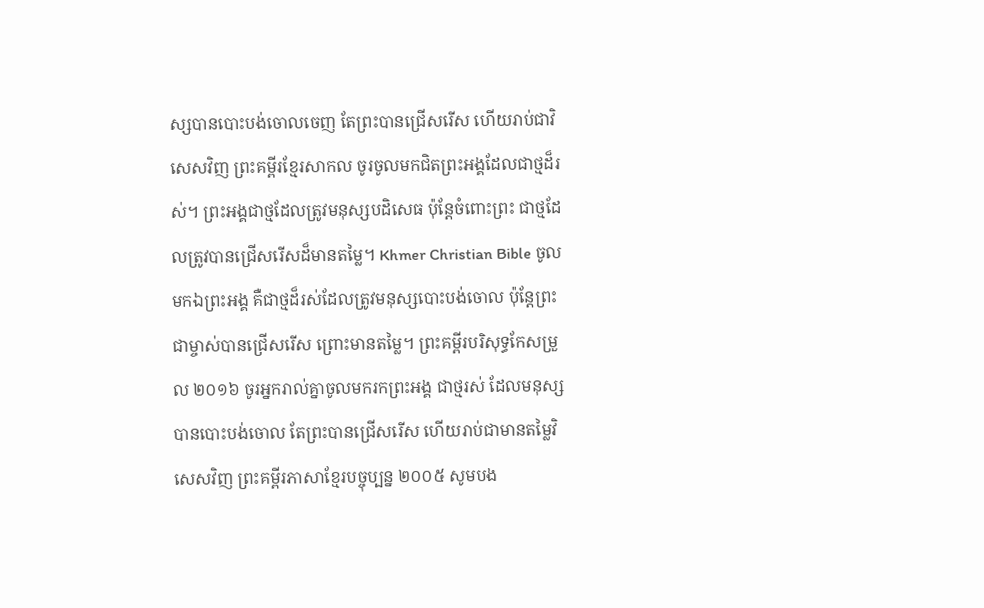ស្សបានបោះបង់ចោលចេញ តែព្រះបានជ្រើសរើស ហើយរាប់ជាវិសេសវិញ ព្រះគម្ពីរខ្មែរសាកល ចូរចូលមកជិតព្រះអង្គដែលជាថ្មដ៏រស់។ ព្រះអង្គជាថ្មដែលត្រូវមនុស្សបដិសេធ ប៉ុន្តែចំពោះព្រះ ជាថ្មដែលត្រូវបានជ្រើសរើសដ៏មានតម្លៃ។ Khmer Christian Bible ចូលមកឯព្រះអង្គ គឺជាថ្មដ៏រស់ដែលត្រូវមនុស្សបោះបង់ចោល ប៉ុន្ដែព្រះជាម្ចាស់បានជ្រើសរើស ព្រោះមានតម្លៃ។ ព្រះគម្ពីរបរិសុទ្ធកែសម្រួល ២០១៦ ចូរអ្នករាល់គ្នាចូលមករកព្រះអង្គ ជាថ្មរស់ ដែលមនុស្សបានបោះបង់ចោល តែព្រះបានជ្រើសរើស ហើយរាប់ជាមានតម្លៃវិសេសវិញ ព្រះគម្ពីរភាសាខ្មែរបច្ចុប្បន្ន ២០០៥ សូមបង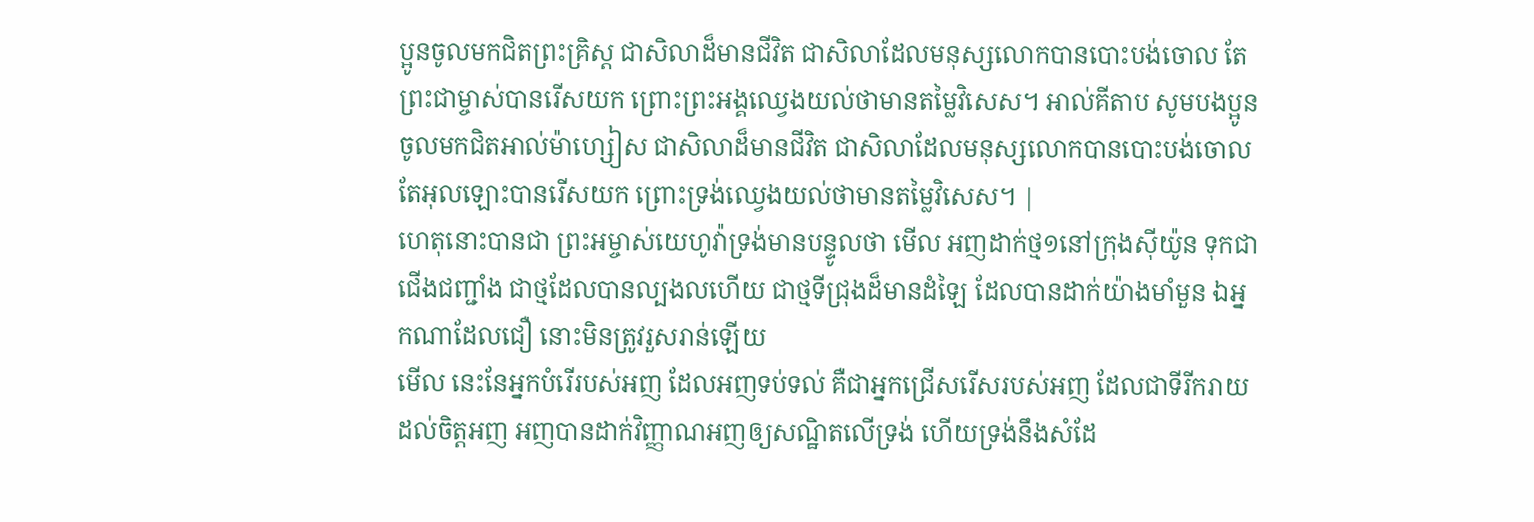ប្អូនចូលមកជិតព្រះគ្រិស្ត ជាសិលាដ៏មានជីវិត ជាសិលាដែលមនុស្សលោកបានបោះបង់ចោល តែព្រះជាម្ចាស់បានរើសយក ព្រោះព្រះអង្គឈ្វេងយល់ថាមានតម្លៃវិសេស។ អាល់គីតាប សូមបងប្អូនចូលមកជិតអាល់ម៉ាហ្សៀស ជាសិលាដ៏មានជីវិត ជាសិលាដែលមនុស្សលោកបានបោះបង់ចោល តែអុលឡោះបានរើសយក ព្រោះទ្រង់ឈ្វេងយល់ថាមានតម្លៃវិសេស។ |
ហេតុនោះបានជា ព្រះអម្ចាស់យេហូវ៉ាទ្រង់មានបន្ទូលថា មើល អញដាក់ថ្ម១នៅក្រុងស៊ីយ៉ូន ទុកជាជើងជញ្ជាំង ជាថ្មដែលបានល្បងលហើយ ជាថ្មទីជ្រុងដ៏មានដំឡៃ ដែលបានដាក់យ៉ាងមាំមួន ឯអ្នកណាដែលជឿ នោះមិនត្រូវរួសរាន់ឡើយ
មើល នេះនែអ្នកបំរើរបស់អញ ដែលអញទប់ទល់ គឺជាអ្នកជ្រើសរើសរបស់អញ ដែលជាទីរីករាយដល់ចិត្តអញ អញបានដាក់វិញ្ញាណអញឲ្យសណ្ឋិតលើទ្រង់ ហើយទ្រង់នឹងសំដែ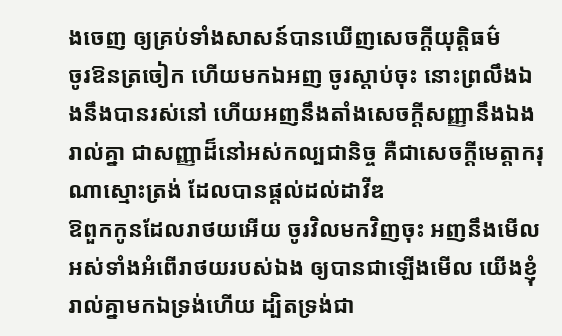ងចេញ ឲ្យគ្រប់ទាំងសាសន៍បានឃើញសេចក្ដីយុត្តិធម៌
ចូរឱនត្រចៀក ហើយមកឯអញ ចូរស្តាប់ចុះ នោះព្រលឹងឯងនឹងបានរស់នៅ ហើយអញនឹងតាំងសេចក្ដីសញ្ញានឹងឯងរាល់គ្នា ជាសញ្ញាដ៏នៅអស់កល្បជានិច្ច គឺជាសេចក្ដីមេត្តាករុណាស្មោះត្រង់ ដែលបានផ្តល់ដល់ដាវីឌ
ឱពួកកូនដែលរាថយអើយ ចូរវិលមកវិញចុះ អញនឹងមើលអស់ទាំងអំពើរាថយរបស់ឯង ឲ្យបានជាឡើងមើល យើងខ្ញុំរាល់គ្នាមកឯទ្រង់ហើយ ដ្បិតទ្រង់ជា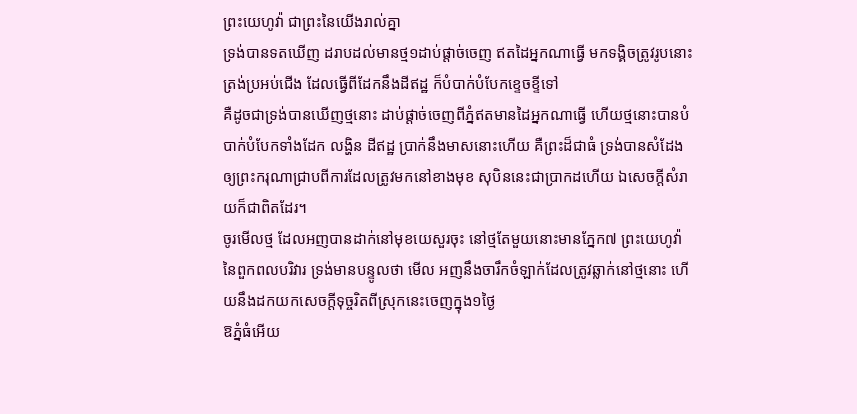ព្រះយេហូវ៉ា ជាព្រះនៃយើងរាល់គ្នា
ទ្រង់បានទតឃើញ ដរាបដល់មានថ្ម១ដាប់ផ្តាច់ចេញ ឥតដៃអ្នកណាធ្វើ មកទង្គិចត្រូវរូបនោះត្រង់ប្រអប់ជើង ដែលធ្វើពីដែកនឹងដីឥដ្ឋ ក៏បំបាក់បំបែកខ្ទេចខ្ទីទៅ
គឺដូចជាទ្រង់បានឃើញថ្មនោះ ដាប់ផ្តាច់ចេញពីភ្នំឥតមានដៃអ្នកណាធ្វើ ហើយថ្មនោះបានបំបាក់បំបែកទាំងដែក លង្ហិន ដីឥដ្ឋ ប្រាក់នឹងមាសនោះហើយ គឺព្រះដ៏ជាធំ ទ្រង់បានសំដែងឲ្យព្រះករុណាជ្រាបពីការដែលត្រូវមកនៅខាងមុខ សុបិននេះជាប្រាកដហើយ ឯសេចក្ដីសំរាយក៏ជាពិតដែរ។
ចូរមើលថ្ម ដែលអញបានដាក់នៅមុខយេសួរចុះ នៅថ្មតែមួយនោះមានភ្នែក៧ ព្រះយេហូវ៉ានៃពួកពលបរិវារ ទ្រង់មានបន្ទូលថា មើល អញនឹងចារឹកចំឡាក់ដែលត្រូវឆ្លាក់នៅថ្មនោះ ហើយនឹងដកយកសេចក្ដីទុច្ចរិតពីស្រុកនេះចេញក្នុង១ថ្ងៃ
ឱភ្នំធំអើយ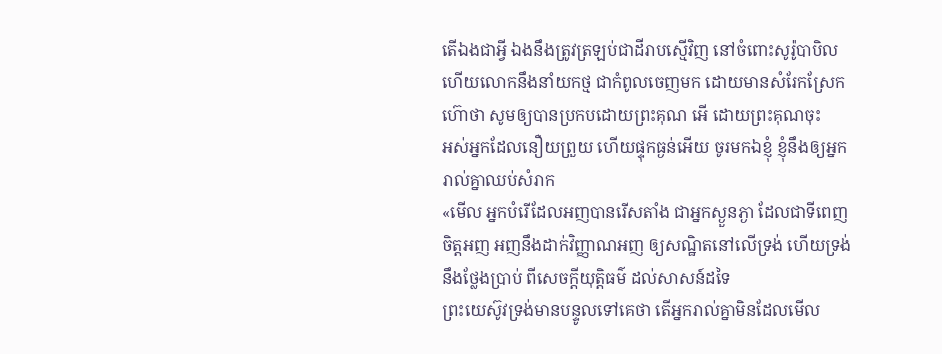តើឯងជាអ្វី ឯងនឹងត្រូវត្រឡប់ជាដីរាបស្មើវិញ នៅចំពោះសូរ៉ូបាបិល ហើយលោកនឹងនាំយកថ្ម ជាកំពូលចេញមក ដោយមានសំរែកស្រែកហ៊ោថា សូមឲ្យបានប្រកបដោយព្រះគុណ អើ ដោយព្រះគុណចុះ
អស់អ្នកដែលនឿយព្រួយ ហើយផ្ទុកធ្ងន់អើយ ចូរមកឯខ្ញុំ ខ្ញុំនឹងឲ្យអ្នករាល់គ្នាឈប់សំរាក
«មើល អ្នកបំរើដែលអញបានរើសតាំង ជាអ្នកស្ងួនភ្ងា ដែលជាទីពេញចិត្តអញ អញនឹងដាក់វិញ្ញាណអញ ឲ្យសណ្ឋិតនៅលើទ្រង់ ហើយទ្រង់នឹងថ្លែងប្រាប់ ពីសេចក្ដីយុត្តិធម៌ ដល់សាសន៍ដទៃ
ព្រះយេស៊ូវទ្រង់មានបន្ទូលទៅគេថា តើអ្នករាល់គ្នាមិនដែលមើល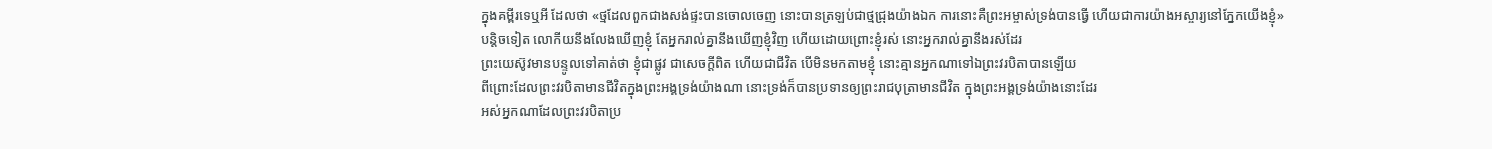ក្នុងគម្ពីរទេឬអី ដែលថា «ថ្មដែលពួកជាងសង់ផ្ទះបានចោលចេញ នោះបានត្រឡប់ជាថ្មជ្រុងយ៉ាងឯក ការនោះគឺព្រះអម្ចាស់ទ្រង់បានធ្វើ ហើយជាការយ៉ាងអស្ចារ្យនៅភ្នែកយើងខ្ញុំ»
បន្តិចទៀត លោកីយនឹងលែងឃើញខ្ញុំ តែអ្នករាល់គ្នានឹងឃើញខ្ញុំវិញ ហើយដោយព្រោះខ្ញុំរស់ នោះអ្នករាល់គ្នានឹងរស់ដែរ
ព្រះយេស៊ូវមានបន្ទូលទៅគាត់ថា ខ្ញុំជាផ្លូវ ជាសេចក្ដីពិត ហើយជាជីវិត បើមិនមកតាមខ្ញុំ នោះគ្មានអ្នកណាទៅឯព្រះវរបិតាបានឡើយ
ពីព្រោះដែលព្រះវរបិតាមានជីវិតក្នុងព្រះអង្គទ្រង់យ៉ាងណា នោះទ្រង់ក៏បានប្រទានឲ្យព្រះរាជបុត្រាមានជីវិត ក្នុងព្រះអង្គទ្រង់យ៉ាងនោះដែរ
អស់អ្នកណាដែលព្រះវរបិតាប្រ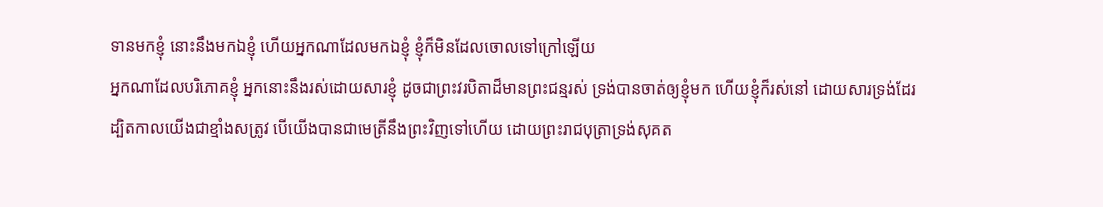ទានមកខ្ញុំ នោះនឹងមកឯខ្ញុំ ហើយអ្នកណាដែលមកឯខ្ញុំ ខ្ញុំក៏មិនដែលចោលទៅក្រៅឡើយ
អ្នកណាដែលបរិភោគខ្ញុំ អ្នកនោះនឹងរស់ដោយសារខ្ញុំ ដូចជាព្រះវរបិតាដ៏មានព្រះជន្មរស់ ទ្រង់បានចាត់ឲ្យខ្ញុំមក ហើយខ្ញុំក៏រស់នៅ ដោយសារទ្រង់ដែរ
ដ្បិតកាលយើងជាខ្មាំងសត្រូវ បើយើងបានជាមេត្រីនឹងព្រះវិញទៅហើយ ដោយព្រះរាជបុត្រាទ្រង់សុគត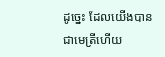ដូច្នេះ ដែលយើងបានជាមេត្រីហើយ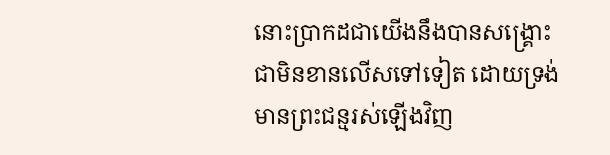នោះប្រាកដជាយើងនឹងបានសង្គ្រោះជាមិនខានលើសទៅទៀត ដោយទ្រង់មានព្រះជន្មរស់ឡើងវិញ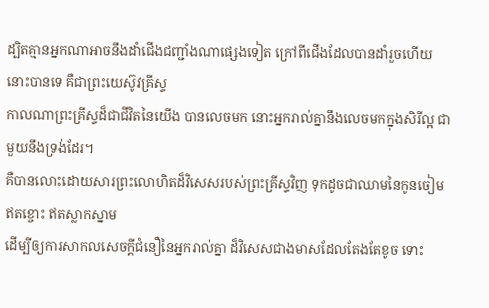ដ្បិតគ្មានអ្នកណាអាចនឹងដាំជើងជញ្ជាំងណាផ្សេងទៀត ក្រៅពីជើងដែលបានដាំរួចហើយនោះបានទេ គឺជាព្រះយេស៊ូវគ្រីស្ទ
កាលណាព្រះគ្រីស្ទដ៏ជាជីវិតនៃយើង បានលេចមក នោះអ្នករាល់គ្នានឹងលេចមកក្នុងសិរីល្អ ជាមួយនឹងទ្រង់ដែរ។
គឺបានលោះដោយសារព្រះលោហិតដ៏វិសេសរបស់ព្រះគ្រីស្ទវិញ ទុកដូចជាឈាមនៃកូនចៀមឥតខ្ចោះ ឥតស្លាកស្នាម
ដើម្បីឲ្យការសាកលសេចក្ដីជំនឿនៃអ្នករាល់គ្នា ដ៏វិសេសជាងមាសដែលតែងតែខូច ទោះ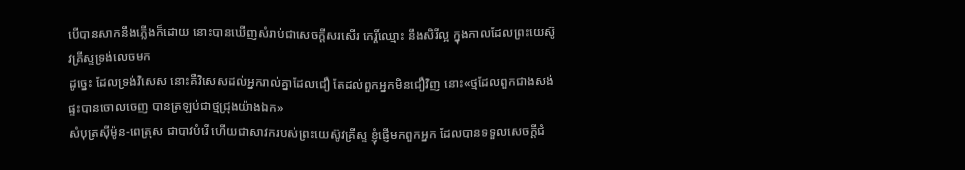បើបានសាកនឹងភ្លើងក៏ដោយ នោះបានឃើញសំរាប់ជាសេចក្ដីសរសើរ កេរ្តិ៍ឈ្មោះ នឹងសិរីល្អ ក្នុងកាលដែលព្រះយេស៊ូវគ្រីស្ទទ្រង់លេចមក
ដូច្នេះ ដែលទ្រង់វិសេស នោះគឺវិសេសដល់អ្នករាល់គ្នាដែលជឿ តែដល់ពួកអ្នកមិនជឿវិញ នោះ«ថ្មដែលពួកជាងសង់ផ្ទះបានចោលចេញ បានត្រឡប់ជាថ្មជ្រុងយ៉ាងឯក»
សំបុត្រស៊ីម៉ូន-ពេត្រុស ជាបាវបំរើ ហើយជាសាវករបស់ព្រះយេស៊ូវគ្រីស្ទ ខ្ញុំផ្ញើមកពួកអ្នក ដែលបានទទួលសេចក្ដីជំ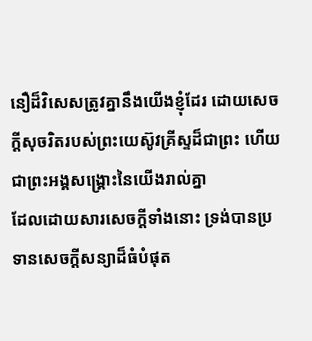នឿដ៏វិសេសត្រូវគ្នានឹងយើងខ្ញុំដែរ ដោយសេចក្ដីសុចរិតរបស់ព្រះយេស៊ូវគ្រីស្ទដ៏ជាព្រះ ហើយជាព្រះអង្គសង្គ្រោះនៃយើងរាល់គ្នា
ដែលដោយសារសេចក្ដីទាំងនោះ ទ្រង់បានប្រទានសេចក្ដីសន្យាដ៏ធំបំផុត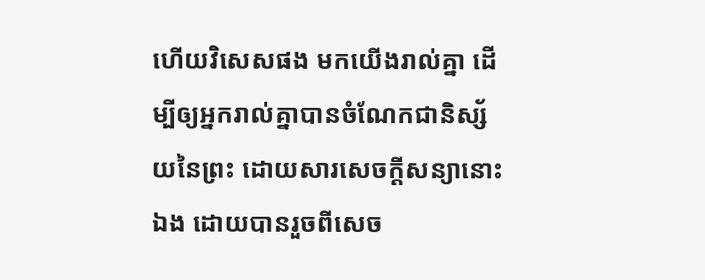ហើយវិសេសផង មកយើងរាល់គ្នា ដើម្បីឲ្យអ្នករាល់គ្នាបានចំណែកជានិស្ស័យនៃព្រះ ដោយសារសេចក្ដីសន្យានោះឯង ដោយបានរួចពីសេច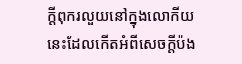ក្ដីពុករលួយនៅក្នុងលោកីយនេះដែលកើតអំពីសេចក្ដីប៉ង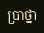ប្រាថ្នា